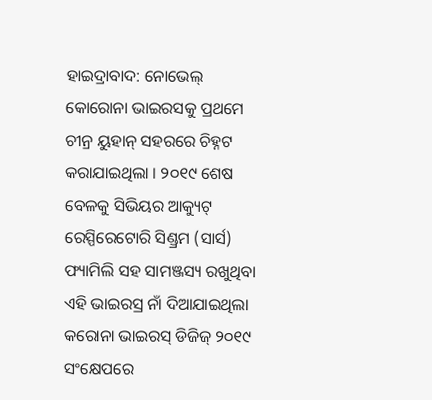ହାଇଦ୍ରାବାଦ: ନୋଭେଲ୍ କୋରୋନା ଭାଇରସକୁ ପ୍ରଥମେ ଚୀନ୍ର ୟୁହାନ୍ ସହରରେ ଚିହ୍ନଟ କରାଯାଇଥିଲା । ୨୦୧୯ ଶେଷ ବେଳକୁ ସିଭିୟର ଆକ୍ୟୁଟ୍ ରେସ୍ପିରେଟୋରି ସିଣ୍ଡ୍ରମ (ସାର୍ସ) ଫ୍ୟାମିଲି ସହ ସାମଞ୍ଜସ୍ୟ ରଖୁଥିବା ଏହି ଭାଇରସ୍ର ନାଁ ଦିଆଯାଇଥିଲା କରୋନା ଭାଇରସ୍ ଡିଜିଜ୍ ୨୦୧୯ ସଂକ୍ଷେପରେ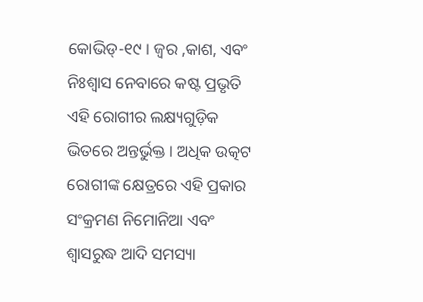କୋଭିଡ୍-୧୯ । ଜ୍ବର ,କାଶ, ଏବଂ ନିଃଶ୍ଵାସ ନେବାରେ କଷ୍ଟ ପ୍ରଭୃତି ଏହି ରୋଗୀର ଲକ୍ଷ୍ୟଗୁଡ଼ିକ ଭିତରେ ଅନ୍ତର୍ଭୁକ୍ତ । ଅଧିକ ଉତ୍କଟ ରୋଗୀଙ୍କ କ୍ଷେତ୍ରରେ ଏହି ପ୍ରକାର ସଂକ୍ରମଣ ନିମୋନିଆ ଏବଂ ଶ୍ଵାସରୁଦ୍ଧ ଆଦି ସମସ୍ୟା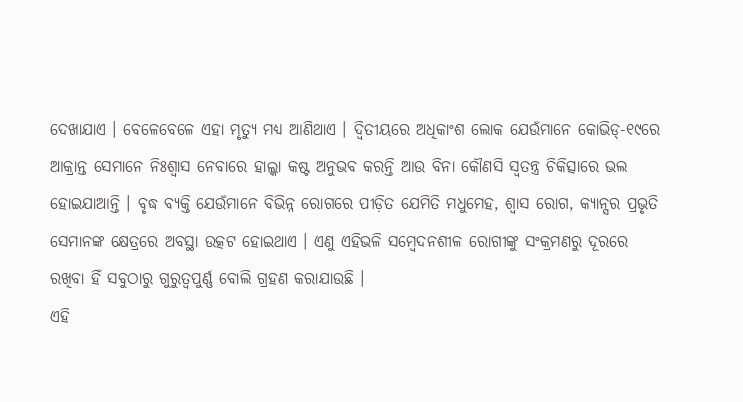ଦେଖାଯାଏ । ବେଳେବେଳେ ଏହା ମୃତ୍ୟୁ ମଧ୍ୟ ଆଣିଥାଏ । ଦ୍ଵିତୀୟରେ ଅଧିକାଂଶ ଲୋକ ଯେଉଁମାନେ କୋଭିଡ୍-୧୯ରେ ଆକ୍ରାନ୍ତ ସେମାନେ ନିଃଶ୍ଵାସ ନେବାରେ ହାଲ୍କା କଷ୍ଟ ଅନୁଭବ କରନ୍ତି ଆଉ ବିନା କୌଣସି ସ୍ଵତନ୍ତ୍ର ଚିକିତ୍ସାରେ ଭଲ ହୋଇଯାଆନ୍ତି । ବୃଦ୍ଧ ବ୍ୟକ୍ତି ଯେଉଁମାନେ ବିଭିନ୍ନ ରୋଗରେ ପୀଡ଼ିତ ଯେମିତି ମଧୁମେହ, ଶ୍ଵାସ ରୋଗ, କ୍ୟାନ୍ସର ପ୍ରଭୃତି ସେମାନଙ୍କ କ୍ଷେତ୍ରରେ ଅବସ୍ଥା ଉତ୍କଟ ହୋଇଥାଏ । ଏଣୁ ଏହିଭଳି ସମ୍ବେଦନଶୀଳ ରୋଗୀଙ୍କୁ ସଂକ୍ରମଣରୁ ଦୂରରେ ରଖିବା ହିଁ ସବୁଠାରୁ ଗୁରୁତ୍ଵପୁର୍ଣ୍ଣ ବୋଲି ଗ୍ରହଣ କରାଯାଉଛି ।
ଏହି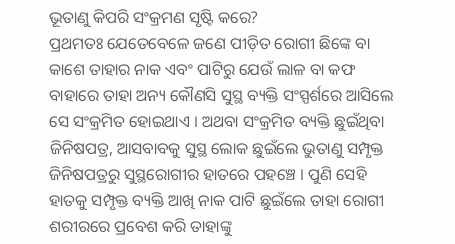ଭୂତାଣୁ କିପରି ସଂକ୍ରମଣ ସୃଷ୍ଟି କରେ?
ପ୍ରଥମତଃ ଯେତେବେଳେ ଜଣେ ପୀଡ଼ିତ ରୋଗୀ ଛିଙ୍କେ ବା କାଶେ ତାହାର ନାକ ଏବଂ ପାଟିରୁ ଯେଉଁ ଲାଳ ବା କଫ ବାହାରେ ତାହା ଅନ୍ୟ କୌଣସି ସୁସ୍ଥ ବ୍ୟକ୍ତି ସଂସ୍ପର୍ଶରେ ଆସିଲେ ସେ ସଂକ୍ରମିତ ହୋଇଥାଏ । ଅଥବା ସଂକ୍ରମିତ ବ୍ୟକ୍ତି ଛୁଇଁଥିବା ଜିନିଷପତ୍ର, ଆସବାବକୁ ସୁସ୍ଥ ଲୋକ ଛୁଇଁଲେ ଭୁତାଣୁ ସମ୍ପୃକ୍ତ ଜିନିଷପତ୍ରରୁ ସୁସ୍ଥରୋଗୀର ହାତରେ ପହଞ୍ଚେ । ପୁଣି ସେହି ହାତକୁ ସମ୍ପୃକ୍ତ ବ୍ୟକ୍ତି ଆଖି ନାକ ପାଟି ଛୁଇଁଲେ ତାହା ରୋଗୀ ଶରୀରରେ ପ୍ରବେଶ କରି ତାହାଙ୍କୁ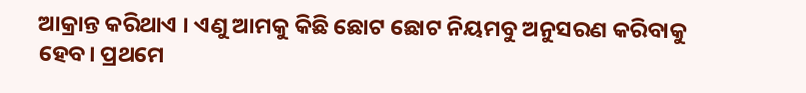ଆକ୍ରାନ୍ତ କରିଥାଏ । ଏଣୁ ଆମକୁ କିଛି ଛୋଟ ଛୋଟ ନିୟମବୁ ଅନୁସରଣ କରିବାକୁ ହେବ। ପ୍ରଥମେ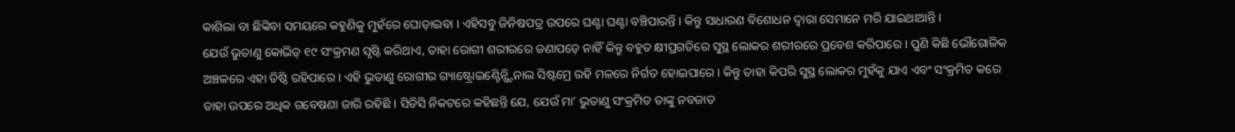କାଶିଲା ବା ଛିଙ୍କିବା ସମୟରେ କହୁଣିକୁ ମୁହଁରେ ଘୋଡ଼ାଇବା । ଏହିସବୁ ଜିନିଷପତ୍ର ଉପରେ ଘଣ୍ଟା ଘଣ୍ଟା ବଞ୍ଚିପାରନ୍ତି । କିନ୍ତୁ ସାଧାରଣ ବିଶୋଧନ ଦ୍ଵାରା ସେମାନେ ମରି ଯାଇଥାଆନ୍ତି ।
ଯେଉଁ ଭୁତାଣୁ କୋଭିଡ୍ ୧୯ ସଂକ୍ରମଣ ସୃଷ୍ଟି କରିଥାଏ, ତାହା ରୋଗୀ ଶରୀରରେ ଜଣାପଡ଼େ ନାହିଁ କିନ୍ତୁ ବହୁତ କ୍ଷୀପ୍ରଗତିରେ ସୁସ୍ଥ ଲୋକର ଶରୀରରେ ପ୍ରବେଶ କରିପାରେ । ପୁଣି କିଛି ଭୌଗୋଳିକ ଅଞ୍ଚଳରେ ଏହା ତିଷ୍ଠି ରହିପାରେ । ଏହି ଭୁତାଣୁ ରୋଗୀର ଗ୍ୟାଷ୍ଟ୍ରୋଇଣ୍ଟେିନ୍ଷ୍ଟିନାଲ ସିଷ୍ଟମ୍ରେ ରହି ମଳରେ ନିର୍ଗତ ହୋଇପାରେ । କିନ୍ତୁ ତାହା କିପରି ସୁସ୍ଥ ଲୋକର ମୁହଁକୁ ଯାଏ ଏବଂ ସଂକ୍ରମିତ କରେ ତାହା ଉପରେ ଅଧିକ ଗବେଷଣା ଜାରି ରହିଛି । ସିଡିସି ନିକଟରେ କହିଛନ୍ତି ଯେ, ଯେଉଁ ମା’ ଭୁତାଣୁ ସଂକ୍ରମିତ ତାଙ୍କୁ ନବଜାତ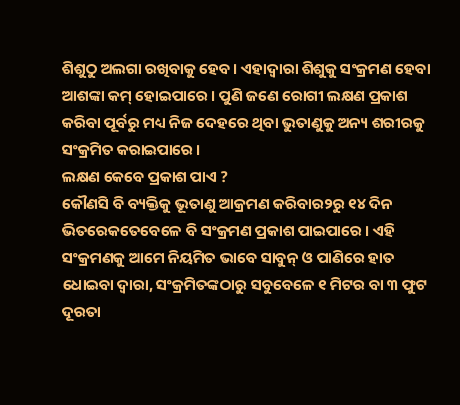ଶିଶୁଠୁ ଅଲଗା ରଖିବାକୁ ହେବ। ଏହାଦ୍ଵାରା ଶିଶୁକୁ ସଂକ୍ରମଣ ହେବା ଆଶଙ୍କା କମ୍ ହୋଇପାରେ । ପୁଣି ଜଣେ ରୋଗୀ ଲକ୍ଷଣ ପ୍ରକାଶ କରିବା ପୂର୍ବରୁ ମଧ୍ୟ ନିଜ ଦେହରେ ଥିବା ଭୁତାଣୁକୁ ଅନ୍ୟ ଶରୀରକୁ ସଂକ୍ରମିତ କରାଇପାରେ ।
ଲକ୍ଷଣ କେବେ ପ୍ରକାଶ ପାଏ ?
କୌଣସି ବି ବ୍ୟକ୍ତିକୁ ଭୂତାଣୁ ଆକ୍ରମଣ କରିବାର୨ରୁ ୧୪ ଦିନ ଭିତରେକତେବେଳେ ବି ସଂକ୍ରମଣ ପ୍ରକାଶ ପାଇପାରେ । ଏହି ସଂକ୍ରମଣକୁ ଆମେ ନିୟମିତ ଭାବେ ସାବୁନ୍ ଓ ପାଣିରେ ହାତ ଧୋଇବା ଦ୍ଵାରା, ସଂକ୍ରମିତଙ୍କଠାରୁ ସବୁବେଳେ ୧ ମିଟର ବା ୩ ଫୁଟ ଦୂରତା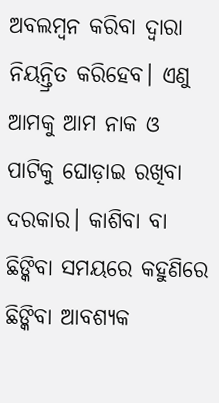ଅବଲମ୍ବନ କରିବା ଦ୍ଵାରା ନିୟନ୍ତ୍ରିତ କରିହେବ। ଏଣୁ ଆମକୁ ଆମ ନାକ ଓ ପାଟିକୁ ଘୋଡ଼ାଇ ରଖିବା ଦରକାର। କାଶିବା ବା ଛିଙ୍କିବା ସମୟରେ କହୁଣିରେ ଛିଙ୍କିବା ଆବଶ୍ୟକ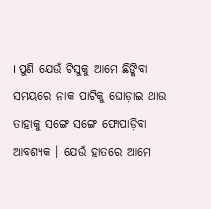। ପୁଣି ଯେଉଁ ଟିସୁକୁ ଆମେ ଛିଙ୍କିବା ସମୟରେ ନାକ ପାଟିକୁ ଘୋଡ଼ାଇ ଥାଉ ତାହାକୁ ସଙ୍ଗେ ସଙ୍ଗେ ଫୋପାଡ଼ିବା ଆବଶ୍ୟକ । ଯେଉଁ ହାତରେ ଆମେ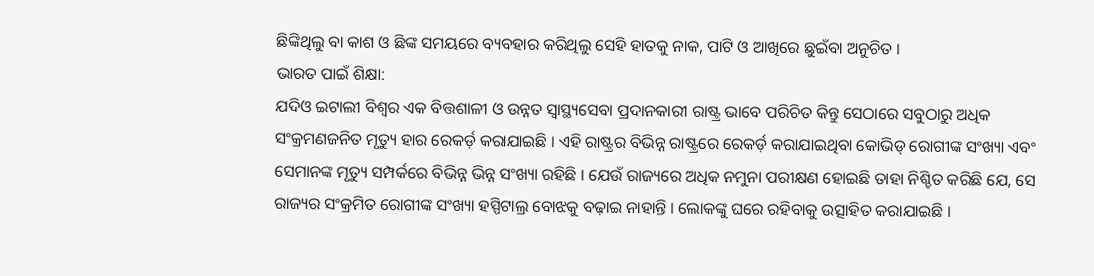ଛିଙ୍କିଥିଲୁ ବା କାଶ ଓ ଛିଙ୍କ ସମୟରେ ବ୍ୟବହାର କରିଥିଲୁ ସେହି ହାତକୁ ନାକ, ପାଟି ଓ ଆଖିରେ ଛୁଇଁବା ଅନୁଚିତ ।
ଭାରତ ପାଇଁ ଶିକ୍ଷା:
ଯଦିଓ ଇଟାଲୀ ବିଶ୍ଵର ଏକ ବିତ୍ତଶାଳୀ ଓ ଉନ୍ନତ ସ୍ଵାସ୍ଥ୍ୟସେବା ପ୍ରଦାନକାରୀ ରାଷ୍ଟ୍ର ଭାବେ ପରିଚିତ କିନ୍ତୁ ସେଠାରେ ସବୁଠାରୁ ଅଧିକ ସଂକ୍ରମଣଜନିତ ମୃତ୍ୟୁ ହାର ରେକର୍ଡ଼ କରାଯାଇଛି । ଏହି ରାଷ୍ଟ୍ରର ବିଭିନ୍ନ ରାଷ୍ଟ୍ରରେ ରେକର୍ଡ଼ କରାଯାଇଥିବା କୋଭିଡ୍ ରୋଗୀଙ୍କ ସଂଖ୍ୟା ଏବଂ ସେମାନଙ୍କ ମୃତ୍ୟୁ ସମ୍ପର୍କରେ ବିଭିନ୍ନ ଭିନ୍ନ ସଂଖ୍ୟା ରହିଛି । ଯେଉଁ ରାଜ୍ୟରେ ଅଧିକ ନମୁନା ପରୀକ୍ଷଣ ହୋଇଛି ତାହା ନିଶ୍ଚିତ କରିଛି ଯେ, ସେ ରାଜ୍ୟର ସଂକ୍ରମିତ ରୋଗୀଙ୍କ ସଂଖ୍ୟା ହସ୍ପିଟାଲ୍ର ବୋଝକୁ ବଢ଼ାଇ ନାହାନ୍ତି । ଲୋକଙ୍କୁ ଘରେ ରହିବାକୁ ଉତ୍ସାହିତ କରାଯାଇଛି ।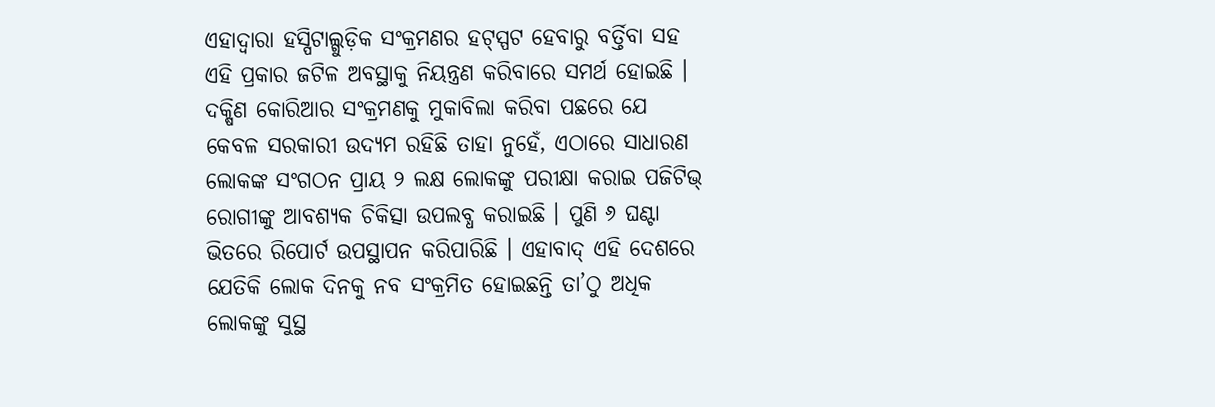ଏହାଦ୍ଵାରା ହସ୍ପିଟାଲ୍ଗୁଡ଼ିକ ସଂକ୍ରମଣର ହଟ୍ସ୍ପଟ ହେବାରୁ ବର୍ତ୍ତିବା ସହ ଏହି ପ୍ରକାର ଜଟିଳ ଅବସ୍ଥାକୁ ନିୟନ୍ତ୍ରଣ କରିବାରେ ସମର୍ଥ ହୋଇଛି ।
ଦକ୍ଷିଣ କୋରିଆର ସଂକ୍ରମଣକୁ ମୁକାବିଲା କରିବା ପଛରେ ଯେ କେବଳ ସରକାରୀ ଉଦ୍ୟମ ରହିଛି ତାହା ନୁହେଁ, ଏଠାରେ ସାଧାରଣ ଲୋକଙ୍କ ସଂଗଠନ ପ୍ରାୟ ୨ ଲକ୍ଷ ଲୋକଙ୍କୁ ପରୀକ୍ଷା କରାଇ ପଜିଟିଭ୍ ରୋଗୀଙ୍କୁ ଆବଶ୍ୟକ ଚିକିତ୍ସା ଉପଲବ୍ଧ କରାଇଛି । ପୁଣି ୬ ଘଣ୍ଟା ଭିତରେ ରିପୋର୍ଟ ଉପସ୍ଥାପନ କରିପାରିଛି । ଏହାବାଦ୍ ଏହି ଦେଶରେ ଯେତିକି ଲୋକ ଦିନକୁ ନବ ସଂକ୍ରମିତ ହୋଇଛନ୍ତି ତା’ଠୁ ଅଧିକ ଲୋକଙ୍କୁ ସୁସ୍ଥ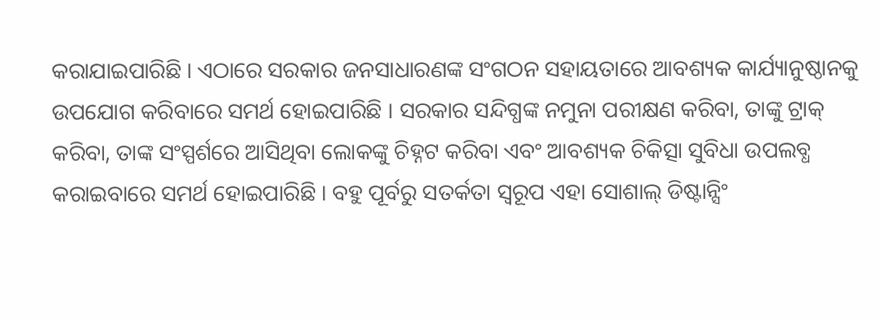କରାଯାଇପାରିଛି । ଏଠାରେ ସରକାର ଜନସାଧାରଣଙ୍କ ସଂଗଠନ ସହାୟତାରେ ଆବଶ୍ୟକ କାର୍ଯ୍ୟାନୁଷ୍ଠାନକୁ ଉପଯୋଗ କରିବାରେ ସମର୍ଥ ହୋଇପାରିଛି । ସରକାର ସନ୍ଦିଗ୍ଧଙ୍କ ନମୁନା ପରୀକ୍ଷଣ କରିବା, ତାଙ୍କୁ ଟ୍ରାକ୍ କରିବା, ତାଙ୍କ ସଂସ୍ପର୍ଶରେ ଆସିଥିବା ଲୋକଙ୍କୁ ଚିହ୍ନଟ କରିବା ଏବଂ ଆବଶ୍ୟକ ଚିକିତ୍ସା ସୁବିଧା ଉପଲବ୍ଧ କରାଇବାରେ ସମର୍ଥ ହୋଇପାରିଛି । ବହୁ ପୂର୍ବରୁ ସତର୍କତା ସ୍ଵରୂପ ଏହା ସୋଶାଲ୍ ଡିଷ୍ଟାନ୍ସିଂ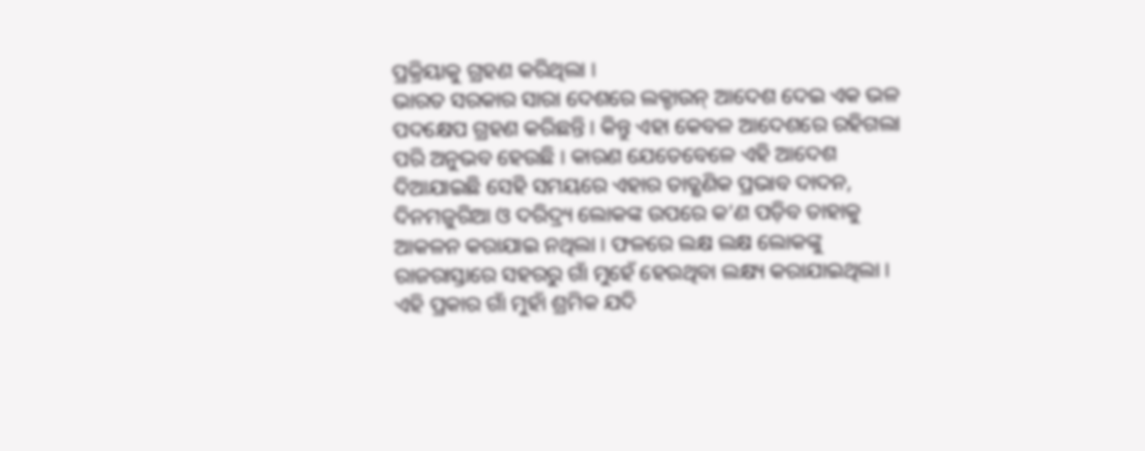ପ୍ରକ୍ରିୟାକୁ ଗ୍ରହଣ କରିଥିଲା ।
ଭାରତ ସରକାର ସାରା ଦେଶରେ ଲକ୍ଡାଉନ୍ ଆଦେଶ ଦେଇ ଏକ ଭଳ ପଦକ୍ଷେପ ଗ୍ରହଣ କରିଛନ୍ତି । କିନ୍ତୁ ଏହା କେବଳ ଆଦେଶରେ ରହିଗଲା ପରି ଅନୁଭବ ହେଉଛି । କାରଣ ଯେତେବେଳେ ଏହି ଆଦେଶ ଦିଆଯାଇଛି ସେହି ସମୟରେ ଏହାର ତାତ୍କ୍ଷଣିକ ପ୍ରଭାବ ଦାଦନ, ଦିନମଜୁରିଆ ଓ ଦରିଦ୍ର୍ୟ ଲୋକଙ୍କ ଉପରେ କ’ଣ ପଡ଼ିବ ତାହାକୁ ଆକଳନ କରାଯାଇ ନଥିଲା । ଫଳରେ ଲକ୍ଷ ଲକ୍ଷ ଲୋକଙ୍କୁ ରାଜରାସ୍ତାରେ ସହରରୁ ଗାଁ ମୁହେଁ ହେଉଥିବା ଲକ୍ଷ୍ୟ କରାଯାଇଥିଲା । ଏହି ପ୍ରକାର ଗାଁ ମୁହାଁ ଶ୍ରମିକ ଯଦି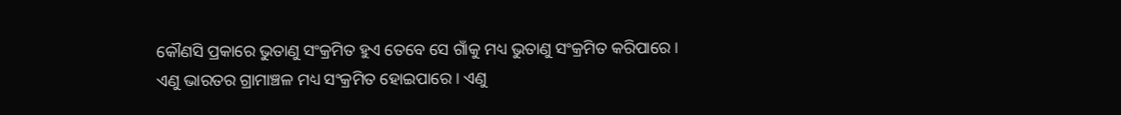କୌଣସି ପ୍ରକାରେ ଭୁତାଣୁ ସଂକ୍ରମିତ ହୁଏ ତେବେ ସେ ଗାଁକୁ ମଧ୍ୟ ଭୁତାଣୁ ସଂକ୍ରମିତ କରିପାରେ । ଏଣୁ ଭାରତର ଗ୍ରାମାଞ୍ଚଳ ମଧ୍ୟ ସଂକ୍ରମିତ ହୋଇପାରେ । ଏଣୁ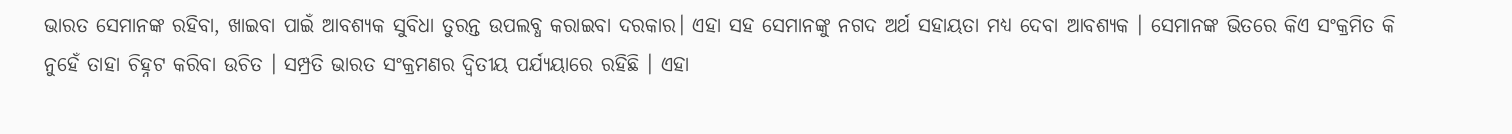ଭାରତ ସେମାନଙ୍କ ରହିବା, ଖାଇବା ପାଇଁ ଆବଶ୍ୟକ ସୁବିଧା ତୁରନ୍ତ ଉପଲବ୍ଧ କରାଇବା ଦରକାର। ଏହା ସହ ସେମାନଙ୍କୁ ନଗଦ ଅର୍ଥ ସହାୟତା ମଧ୍ୟ ଦେବା ଆବଶ୍ୟକ । ସେମାନଙ୍କ ଭିତରେ କିଏ ସଂକ୍ରମିତ କି ନୁହେଁ ତାହା ଚିହ୍ନଟ କରିବା ଉଚିତ । ସମ୍ପ୍ରତି ଭାରତ ସଂକ୍ରମଣର ଦ୍ଵିତୀୟ ପର୍ଯ୍ୟୟାରେ ରହିଛି । ଏହା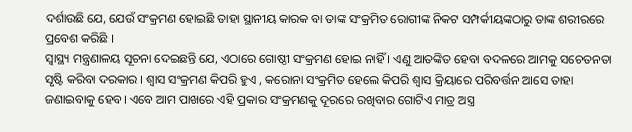ଦର୍ଶାଉଛି ଯେ, ଯେଉଁ ସଂକ୍ରମଣ ହୋଇଛି ତାହା ସ୍ଥାନୀୟ କାରକ ବା ତାଙ୍କ ସଂକ୍ରମିତ ରୋଗୀଙ୍କ ନିକଟ ସମ୍ପର୍କୀୟଙ୍କଠାରୁ ତାଙ୍କ ଶରୀରରେ ପ୍ରବେଶ କରିଛି ।
ସ୍ଵାସ୍ଥ୍ୟ ମନ୍ତ୍ରଣାଳୟ ସୂଚନା ଦେଇଛନ୍ତି ଯେ, ଏଠାରେ ଗୋଷ୍ଠୀ ସଂକ୍ରମଣ ହୋଇ ନାହିଁ । ଏଣୁ ଆତଙ୍କିତ ହେବା ବଦଳରେ ଆମକୁ ସଚେତନତା ସୃଷ୍ଟି କରିବା ଦରକାର । ଶ୍ଵାସ ସଂକ୍ରମଣ କିପରି ହୁଏ , କରୋନା ସଂକ୍ରମିତ ହେଲେ କିପରି ଶ୍ଵାସ କ୍ରିୟାରେ ପରିବର୍ତ୍ତନ ଆସେ ତାହା ଜଣାଇବାକୁ ହେବ। ଏବେ ଆମ ପାଖରେ ଏହି ପ୍ରକାର ସଂକ୍ରମଣକୁ ଦୂରରେ ରଖିବାର ଗୋଟିଏ ମାତ୍ର ଅସ୍ତ୍ର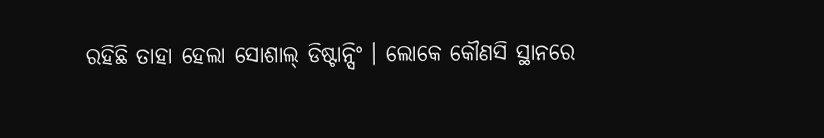ରହିଛି ତାହା ହେଲା ସୋଶାଲ୍ ଡିଷ୍ଟାନ୍ସିଂ । ଲୋକେ କୌଣସି ସ୍ଥାନରେ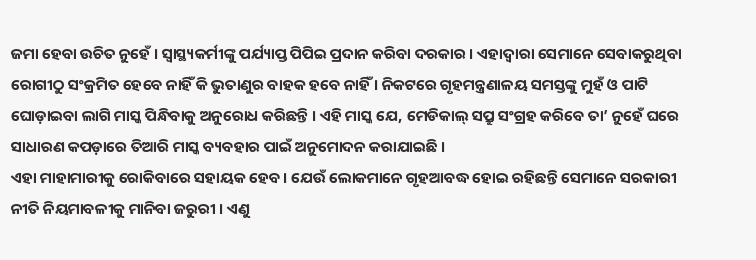ଜମା ହେବା ଉଚିତ ନୁହେଁ । ସ୍ଵାସ୍ଥ୍ୟକର୍ମୀଙ୍କୁ ପର୍ଯ୍ୟାପ୍ତ ପିପିଇ ପ୍ରଦାନ କରିବା ଦରକାର । ଏହାଦ୍ଵାରା ସେମାନେ ସେବାକରୁଥିବା ରୋଗୀଠୁ ସଂକ୍ରମିତ ହେବେ ନାହିଁ କି ଭୁତାଣୁର ବାହକ ହବେ ନାହିଁ । ନିକଟରେ ଗୃହମନ୍ତ୍ରଣାଳୟ ସମସ୍ତଙ୍କୁ ମୁହଁ ଓ ପାଟି ଘୋଡ଼ାଇବା ଲାଗି ମାସ୍କ ପିନ୍ଧିବାକୁ ଅନୁରୋଧ କରିଛନ୍ତି । ଏହି ମାସ୍କ ଯେ, ମେଡିକାଲ୍ ସପ୍ରୁ ସଂଗ୍ରହ କରିବେ ତା’ ନୁହେଁ ଘରେ ସାଧାରଣ କପଡ଼ାରେ ତିଆରି ମାସ୍କ ବ୍ୟବହାର ପାଇଁ ଅନୁମୋଦନ କରାଯାଇଛି ।
ଏହା ମାହାମାରୀକୁ ରୋକିବାରେ ସହାୟକ ହେବ। ଯେଉଁ ଲୋକମାନେ ଗୃହଆବଦ୍ଧ ହୋଇ ରହିଛନ୍ତି ସେମାନେ ସରକାରୀ ନୀତି ନିୟମାବଳୀକୁ ମାନିବା ଜରୁରୀ । ଏଣୁ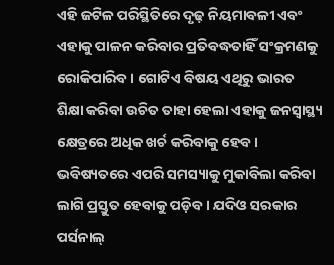ଏହି ଜଟିଳ ପରିସ୍ଥିତିରେ ଦୃଢ଼ ନିୟମାବଳୀ ଏବଂ ଏହାକୁ ପାଳନ କରିବାର ପ୍ରତିବଦ୍ଧତାହିଁ ସଂକ୍ରମଣକୁ ରୋକିପାରିବ । ଗୋଟିଏ ବିଷୟ ଏଥିରୁ ଭାରତ ଶିକ୍ଷା କରିବା ଉଚିତ ତାହା ହେଲା ଏହାକୁ ଜନସ୍ଵାସ୍ଥ୍ୟ କ୍ଷେତ୍ରରେ ଅଧିକ ଖର୍ଚ କରିବାକୁ ହେବ। ଭବିଷ୍ୟତରେ ଏପରି ସମସ୍ୟାକୁ ମୁକାବିଲା କରିବା ଲାଗି ପ୍ରସ୍ତୁତ ହେବାକୁ ପଡ଼ିବ । ଯଦିଓ ସରକାର ପର୍ସନାଲ୍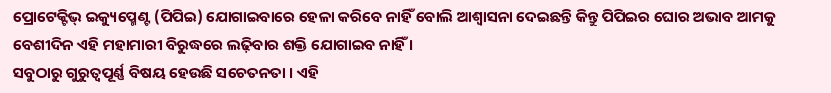ପ୍ରୋଟେକ୍ଟିଭ୍ ଇକ୍ୟୁପ୍ମେଣ୍ଟ (ପିପିଇ) ଯୋଗାଇବାରେ ହେଳା କରିବେ ନାହିଁ ବୋଲି ଆଶ୍ଵାସନା ଦେଇଛନ୍ତି କିନ୍ତୁ ପିପିଇର ଘୋର ଅଭାବ ଆମକୁ ବେଶୀଦିନ ଏହି ମହାମାରୀ ବିରୁଦ୍ଧରେ ଲଢ଼ିବାର ଶକ୍ତି ଯୋଗାଇବ ନାହିଁ ।
ସବୁଠାରୁ ଗୁରୁତ୍ଵପୂର୍ଣ୍ଣ ବିଷୟ ହେଉଛି ସଚେତନତା । ଏହି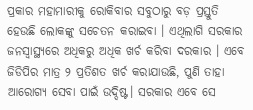ପ୍ରକାର ମହାମାରୀକୁ ରୋକିବାର ସବୁଠାରୁ ବଡ଼ ପ୍ରସ୍ତୁତି ହେଉଛି ଲୋକଙ୍କୁ ସଚେତନ କରାଇବା । ଏଥିଲାଗି ସରକାର ଜନସ୍ଵାସ୍ଥ୍ୟରେ ଅଧିକରୁ ଅଧିକ ଖର୍ଚ କରିବା ଦରକାର । ଏବେ ଜିଡିପିର ମାତ୍ର ୨ ପ୍ରତିଶତ ଖର୍ଚ କରାଯାଉଛି, ପୁଣି ତାହା ଆରୋଗ୍ୟ ସେବା ପାଇଁ ଉଦ୍ଦିଷ୍ଟ। ସରକାର ଏବେ ସେ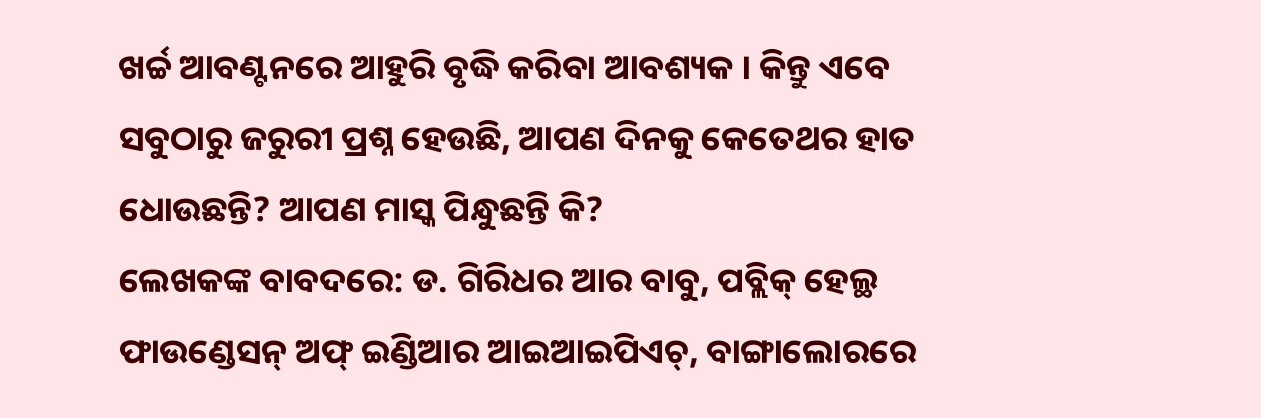ଖର୍ଚ୍ଚ ଆବଣ୍ଟନରେ ଆହୁରି ବୃଦ୍ଧି କରିବା ଆବଶ୍ୟକ । କିନ୍ତୁ ଏବେ ସବୁଠାରୁ ଜରୁରୀ ପ୍ରଶ୍ନ ହେଉଛି, ଆପଣ ଦିନକୁ କେତେଥର ହାତ ଧୋଉଛନ୍ତି? ଆପଣ ମାସ୍କ ପିନ୍ଧୁଛନ୍ତି କି?
ଲେଖକଙ୍କ ବାବଦରେ: ଡ. ଗିରିଧର ଆର ବାବୁ, ପବ୍ଲିକ୍ ହେଲ୍ଥ ଫାଉଣ୍ଡେସନ୍ ଅଫ୍ ଇଣ୍ଡିଆର ଆଇଆଇପିଏଚ୍, ବାଙ୍ଗାଲୋରରେ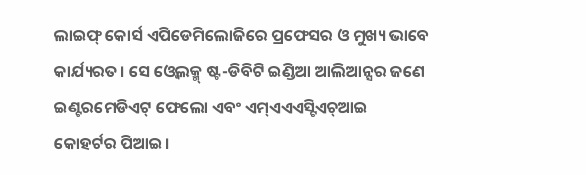ଲାଇଫ୍ କୋର୍ସ ଏପିଡେମିଲୋଜିରେ ପ୍ରଫେସର ଓ ମୁଖ୍ୟ ଭାବେ କାର୍ଯ୍ୟରତ। ସେ ଓ୍ବେଲକ୍ମ୍ ଷ୍ଟ-ଡିବିଟି ଇଣ୍ଡିଆ ଆଲିଆନ୍ସର ଜଣେ ଇଣ୍ଟରମେଡିଏଟ୍ ଫେଲୋ ଏବଂ ଏମ୍ଏଏଏସ୍ଟିଏଚ୍ଆଇ କୋହର୍ଟର ପିଆଇ।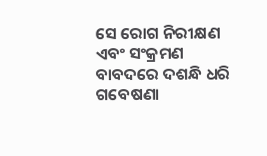ସେ ରୋଗ ନିରୀକ୍ଷଣ ଏବଂ ସଂକ୍ରମଣ ବାବଦରେ ଦଶନ୍ଧି ଧରି ଗବେଷଣା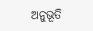ଅନୁଭୂତି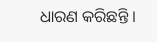ଧାରଣ କରିଛନ୍ତି ।